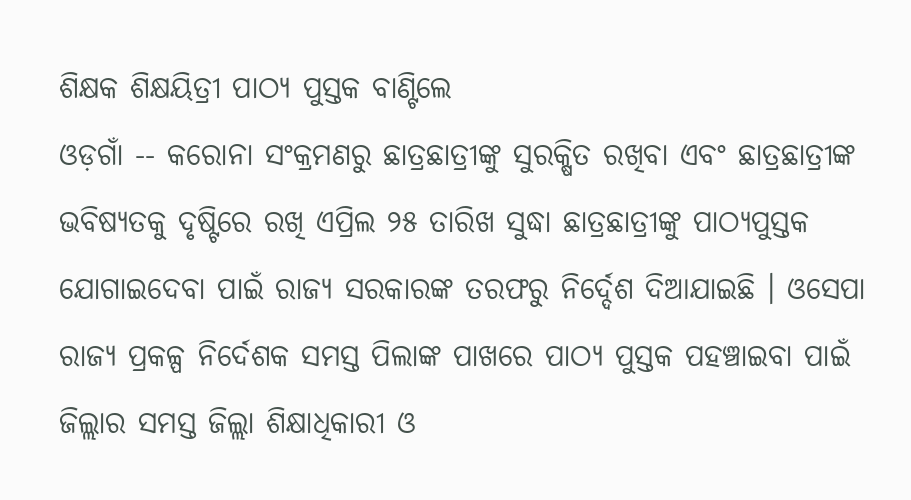ଶିକ୍ଷକ ଶିକ୍ଷୟିତ୍ରୀ ପାଠ୍ୟ ପୁସ୍ତକ ବାଣ୍ଟିଲେ
ଓଡ଼ଗାଁ -- କରୋନା ସଂକ୍ରମଣରୁ ଛାତ୍ରଛାତ୍ରୀଙ୍କୁ ସୁରକ୍ଷିତ ରଖିବା ଏବଂ ଛାତ୍ରଛାତ୍ରୀଙ୍କ ଭବିଷ୍ୟତକୁ ଦୃଷ୍ଟିରେ ରଖି ଏପ୍ରିଲ ୨୫ ତାରିଖ ସୁଦ୍ଧା ଛାତ୍ରଛାତ୍ରୀଙ୍କୁ ପାଠ୍ୟପୁସ୍ତକ ଯୋଗାଇଦେବା ପାଇଁ ରାଜ୍ୟ ସରକାରଙ୍କ ତରଫରୁ ନିର୍ଦ୍ଦେଶ ଦିଆଯାଇଛି । ଓସେପା ରାଜ୍ୟ ପ୍ରକଳ୍ପ ନିର୍ଦେଶକ ସମସ୍ତ ପିଲାଙ୍କ ପାଖରେ ପାଠ୍ୟ ପୁସ୍ତକ ପହଞ୍ଚାଇବା ପାଇଁ ଜିଲ୍ଲାର ସମସ୍ତ ଜିଲ୍ଲା ଶିକ୍ଷାଧିକାରୀ ଓ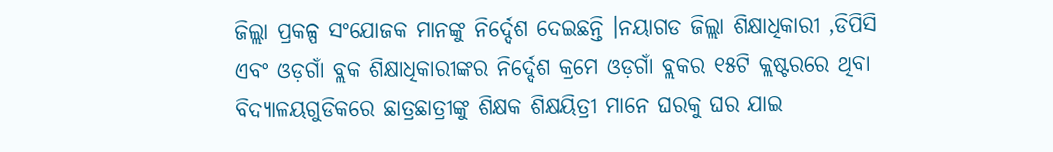ଜିଲ୍ଲା ପ୍ରକଳ୍ପ ସଂଯୋଜକ ମାନଙ୍କୁ ନିର୍ଦ୍ଦେଶ ଦେଇଛନ୍ତି ।ନୟାଗଡ ଜିଲ୍ଲା ଶିକ୍ଷାଧିକାରୀ ,ଡିପିସି ଏବଂ ଓଡ଼ଗାଁ ବ୍ଲକ ଶିକ୍ଷାଧିକାରୀଙ୍କର ନିର୍ଦ୍ଦେଶ କ୍ରମେ ଓଡ଼ଗାଁ ବ୍ଲକର ୧୫ଟି କ୍ଲଷ୍ଟରରେ ଥିବା ବିଦ୍ୟାଳୟଗୁଡିକରେ ଛାତ୍ରଛାତ୍ରୀଙ୍କୁ ଶିକ୍ଷକ ଶିକ୍ଷୟିତ୍ରୀ ମାନେ ଘରକୁ ଘର ଯାଇ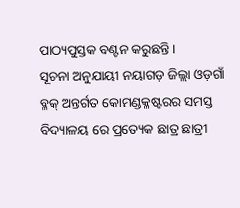ପାଠ୍ୟପୁସ୍ତକ ବଣ୍ଟନ କରୁଛନ୍ତି ।
ସୂଚନା ଅନୁଯାୟୀ ନୟାଗଡ଼ ଜିଲ୍ଲା ଓଡ଼ଗାଁ ବ୍ଳକ୍ ଅନ୍ତର୍ଗତ କୋମଣ୍ଡକ୍ଳଷ୍ଟରର ସମସ୍ତ ବିଦ୍ୟାଳୟ ରେ ପ୍ରତ୍ୟେକ ଛାତ୍ର ଛାତ୍ରୀ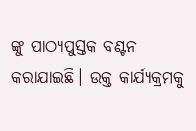ଙ୍କୁ ପାଠ୍ୟପୁସ୍ତକ ବଣ୍ଟନ କରାଯାଇଛି। ଉକ୍ତ କାର୍ଯ୍ୟକ୍ରମକୁ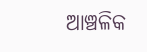ଆଞ୍ଚଳିକ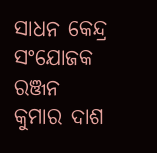ସାଧନ କେନ୍ଦ୍ର ସଂଯୋଜକ ରଞ୍ଜନ କୁମାର ଦାଶ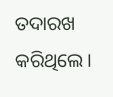ତଦାରଖ କରିଥିଲେ।